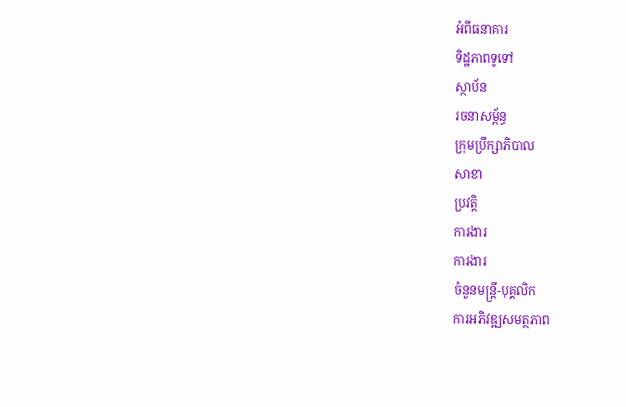អំពីធនាគារ
ទិដ្ឋភាពទូទៅ
ស្ថាប័ន
រចនាសម្ព័ន្ធ
ក្រុមប្រឹក្សាភិបាល
សាខា
ប្រវត្តិ
ការងារ
ការងារ
ចំនួនមន្ត្រី-បុគ្គលិក
ការអភិវឌ្ឍសមត្ថភាព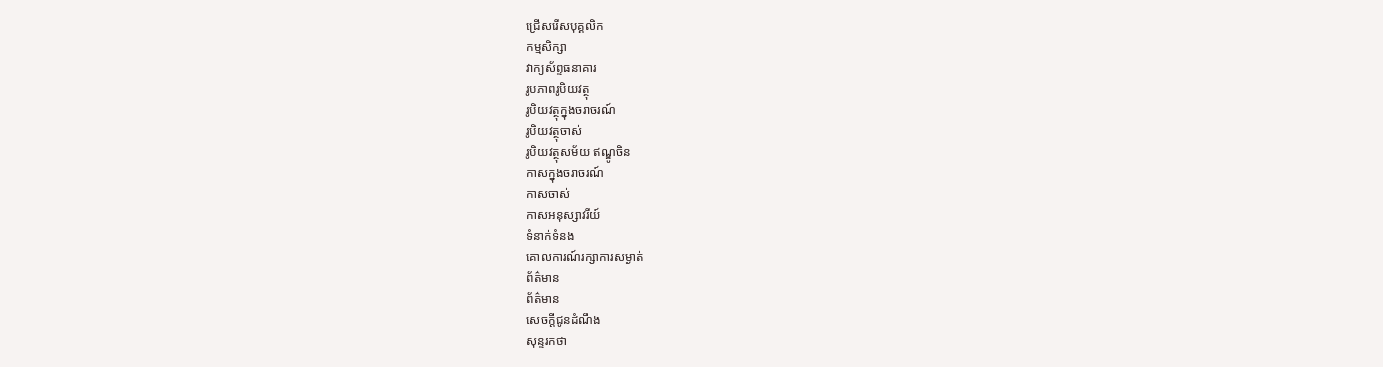ជ្រើសរើសបុគ្គលិក
កម្មសិក្សា
វាក្យស័ព្ទធនាគារ
រូបភាពរូបិយវត្ថុ
រូបិយវត្ថុក្នុងចរាចរណ៍
រូបិយវត្ថុចាស់
រូបិយវត្ថុសម័យ ឥណ្ឌូចិន
កាសក្នុងចរាចរណ៍
កាសចាស់
កាសអនុស្សាវរីយ៍
ទំនាក់ទំនង
គោលការណ៍រក្សាការសម្ងាត់
ព័ត៌មាន
ព័ត៌មាន
សេចក្តីជូនដំណឹង
សុន្ទរកថា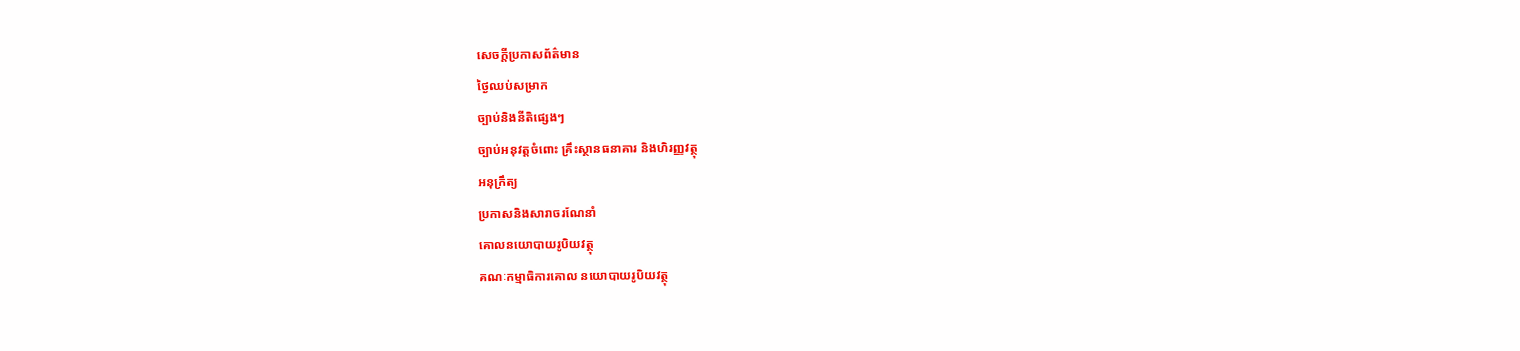សេចក្តីប្រកាសព័ត៌មាន
ថ្ងៃឈប់សម្រាក
ច្បាប់និងនីតិផ្សេងៗ
ច្បាប់អនុវត្តចំពោះ គ្រឹះស្ថានធនាគារ និងហិរញ្ញវត្ថុ
អនុក្រឹត្យ
ប្រកាសនិងសារាចរណែនាំ
គោលនយោបាយរូបិយវត្ថុ
គណៈកម្មាធិការគោល នយោបាយរូបិយវត្ថុ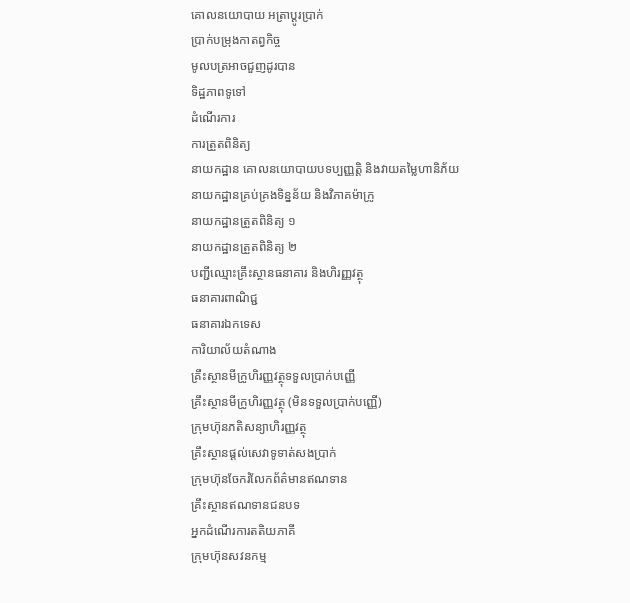គោលនយោបាយ អត្រាប្តូរប្រាក់
ប្រាក់បម្រុងកាតព្វកិច្ច
មូលបត្រអាចជួញដូរបាន
ទិដ្ឋភាពទូទៅ
ដំណើរការ
ការត្រួតពិនិត្យ
នាយកដ្ឋាន គោលនយោបាយបទប្បញ្ញត្តិ និងវាយតម្លៃហានិភ័យ
នាយកដ្ឋានគ្រប់គ្រងទិន្នន័យ និងវិភាគម៉ាក្រូ
នាយកដ្ឋានត្រួតពិនិត្យ ១
នាយកដ្ឋានត្រួតពិនិត្យ ២
បញ្ជីឈ្មោះគ្រឹះស្ថានធនាគារ និងហិរញ្ញវត្ថុ
ធនាគារពាណិជ្ជ
ធនាគារឯកទេស
ការិយាល័យតំណាង
គ្រឹះស្ថានមីក្រូហិរញ្ញវត្ថុទទួលប្រាក់បញ្ញើ
គ្រឹះស្ថានមីក្រូហិរញ្ញវត្ថុ (មិនទទួលប្រាក់បញ្ញើ)
ក្រុមហ៊ុនភតិសន្យាហិរញ្ញវត្ថុ
គ្រឹះស្ថានផ្ដល់សេវាទូទាត់សងប្រាក់
ក្រុមហ៊ុនចែករំលែកព័ត៌មានឥណទាន
គ្រឹះស្ថានឥណទានជនបទ
អ្នកដំណើរការតតិយភាគី
ក្រុមហ៊ុនសវនកម្ម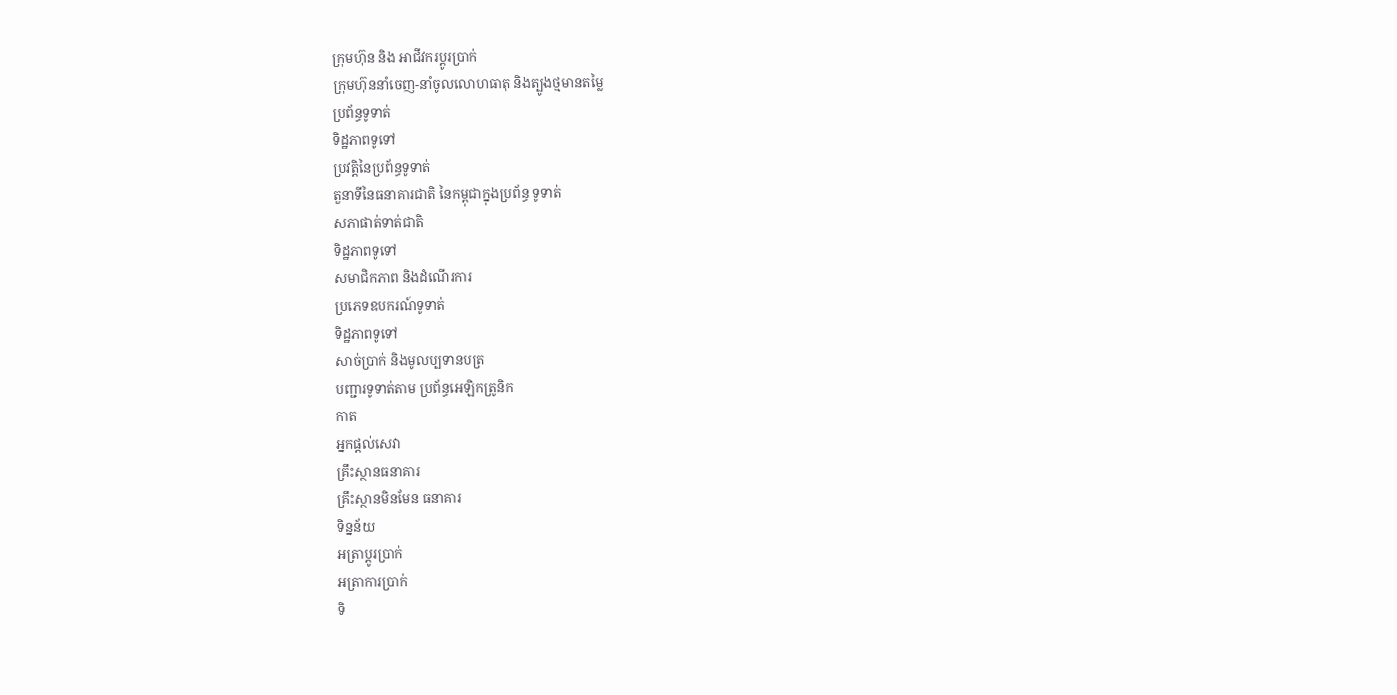ក្រុមហ៊ុន និង អាជីវករប្តូរប្រាក់
ក្រុមហ៊ុននាំចេញ-នាំចូលលោហធាតុ និងត្បូងថ្មមានតម្លៃ
ប្រព័ន្ធទូទាត់
ទិដ្ឋភាពទូទៅ
ប្រវត្តិនៃប្រព័ន្ធទូទាត់
តួនាទីនៃធនាគារជាតិ នៃកម្ពុជាក្នុងប្រព័ន្ធ ទូទាត់
សភាផាត់ទាត់ជាតិ
ទិដ្ឋភាពទូទៅ
សមាជិកភាព និងដំណើរការ
ប្រភេទឧបករណ៍ទូទាត់
ទិដ្ឋភាពទូទៅ
សាច់ប្រាក់ និងមូលប្បទានបត្រ
បញ្ជារទូទាត់តាម ប្រព័ន្ធអេឡិកត្រូនិក
កាត
អ្នកផ្តល់សេវា
គ្រឹះស្ថានធនាគារ
គ្រឹះស្ថានមិនមែន ធនាគារ
ទិន្នន័យ
អត្រាប្តូរបា្រក់
អត្រាការប្រាក់
ទិ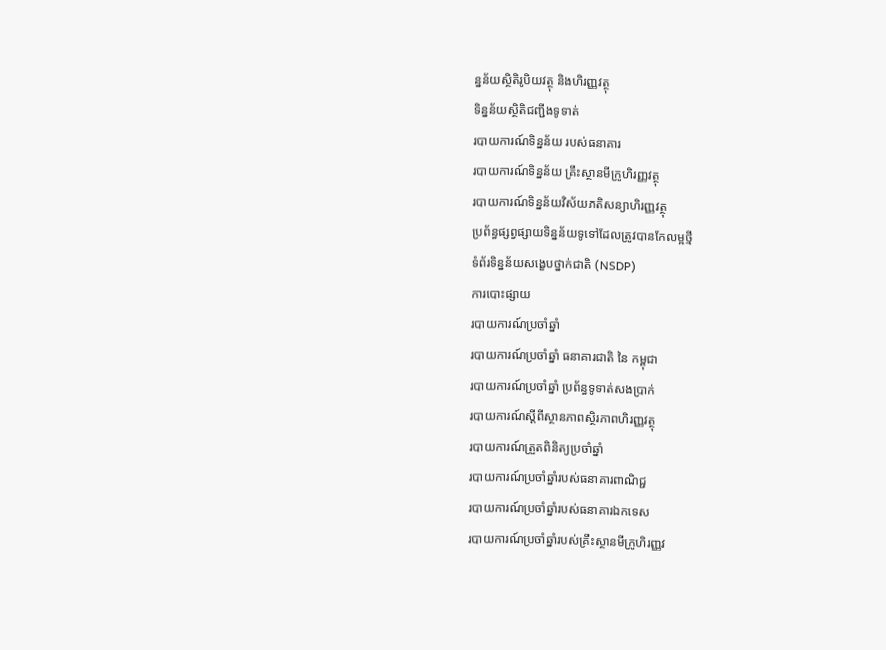ន្នន័យស្ថិតិរូបិយវត្ថុ និងហិរញ្ញវត្ថុ
ទិន្នន័យស្ថិតិជញ្ជីងទូទាត់
របាយការណ៍ទិន្នន័យ របស់ធនាគារ
របាយការណ៍ទិន្នន័យ គ្រឹះស្ថានមីក្រូហិរញ្ញវត្ថុ
របាយការណ៍ទិន្នន័យវិស័យភតិសន្យាហិរញ្ញវត្ថុ
ប្រព័ន្ធផ្សព្វផ្សាយទិន្នន័យទូទៅដែលត្រូវបានកែលម្អថ្មី
ទំព័រទិន្នន័យសង្ខេបថ្នាក់ជាតិ (NSDP)
ការបោះផ្សាយ
របាយការណ៍ប្រចាំឆ្នាំ
របាយការណ៍ប្រចាំឆ្នាំ ធនាគារជាតិ នៃ កម្ពុជា
របាយការណ៍ប្រចាំឆ្នាំ ប្រព័ន្ធទូទាត់សងប្រាក់
របាយការណ៍ស្តីពីស្ថានភាពស្ថិរភាពហិរញ្ញវត្ថុ
របាយការណ៍ត្រួតពិនិត្យប្រចាំឆ្នាំ
របាយការណ៍ប្រចាំឆ្នាំរបស់ធនាគារពាណិជ្ជ
របាយការណ៍ប្រចាំឆ្នាំរបស់ធនាគារឯកទេស
របាយការណ៍ប្រចាំឆ្នាំរបស់គ្រឹះស្ថានមីក្រូហិរញ្ញវ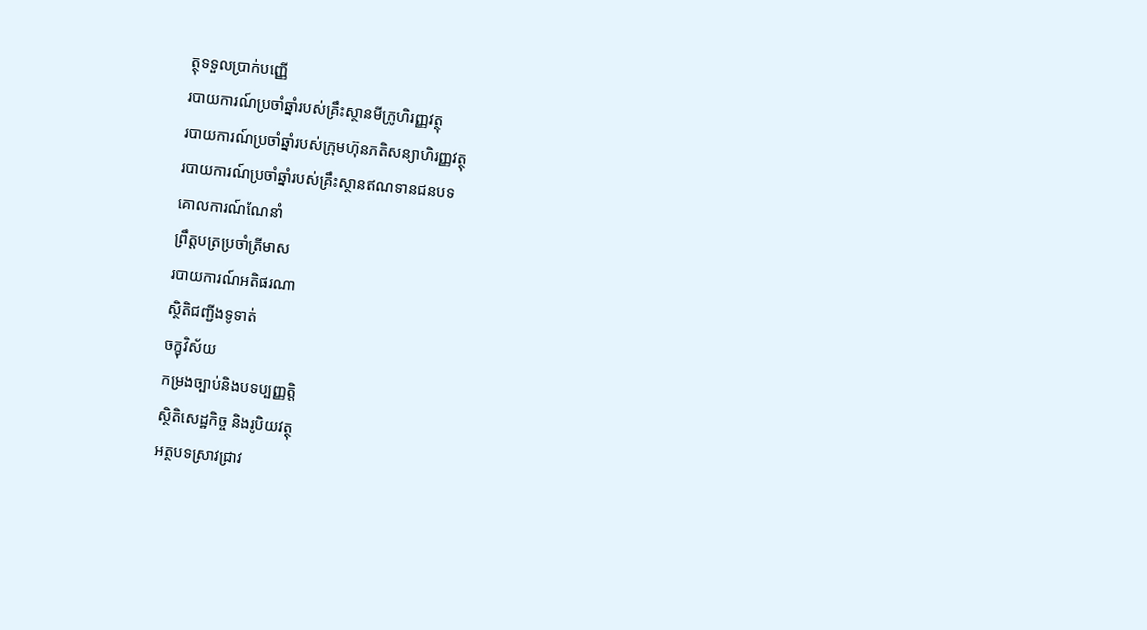ត្ថុទទួលប្រាក់បញ្ញើ
របាយការណ៍ប្រចាំឆ្នាំរបស់គ្រឹះស្ថានមីក្រូហិរញ្ញវត្ថុ
របាយការណ៍ប្រចាំឆ្នាំរបស់ក្រុមហ៊ុនភតិសន្យាហិរញ្ញវត្ថុ
របាយការណ៍ប្រចាំឆ្នាំរបស់គ្រឹះស្ថានឥណទានជនបទ
គោលការណ៍ណែនាំ
ព្រឹត្តបត្រប្រចាំត្រីមាស
របាយការណ៍អតិផរណា
ស្ថិតិជញ្ជីងទូទាត់
ចក្ខុវិស័យ
កម្រងច្បាប់និងបទប្បញ្ញត្តិ
ស្ថិតិសេដ្ឋកិច្ច និងរូបិយវត្ថុ
អត្ថបទស្រាវជ្រាវ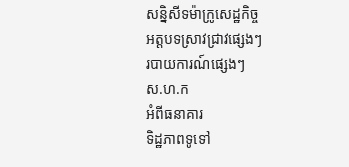សន្និសីទម៉ាក្រូសេដ្ឋកិច្ច
អត្តបទស្រាវជ្រាវផ្សេងៗ
របាយការណ៍ផ្សេងៗ
ស.ហ.ក
អំពីធនាគារ
ទិដ្ឋភាពទូទៅ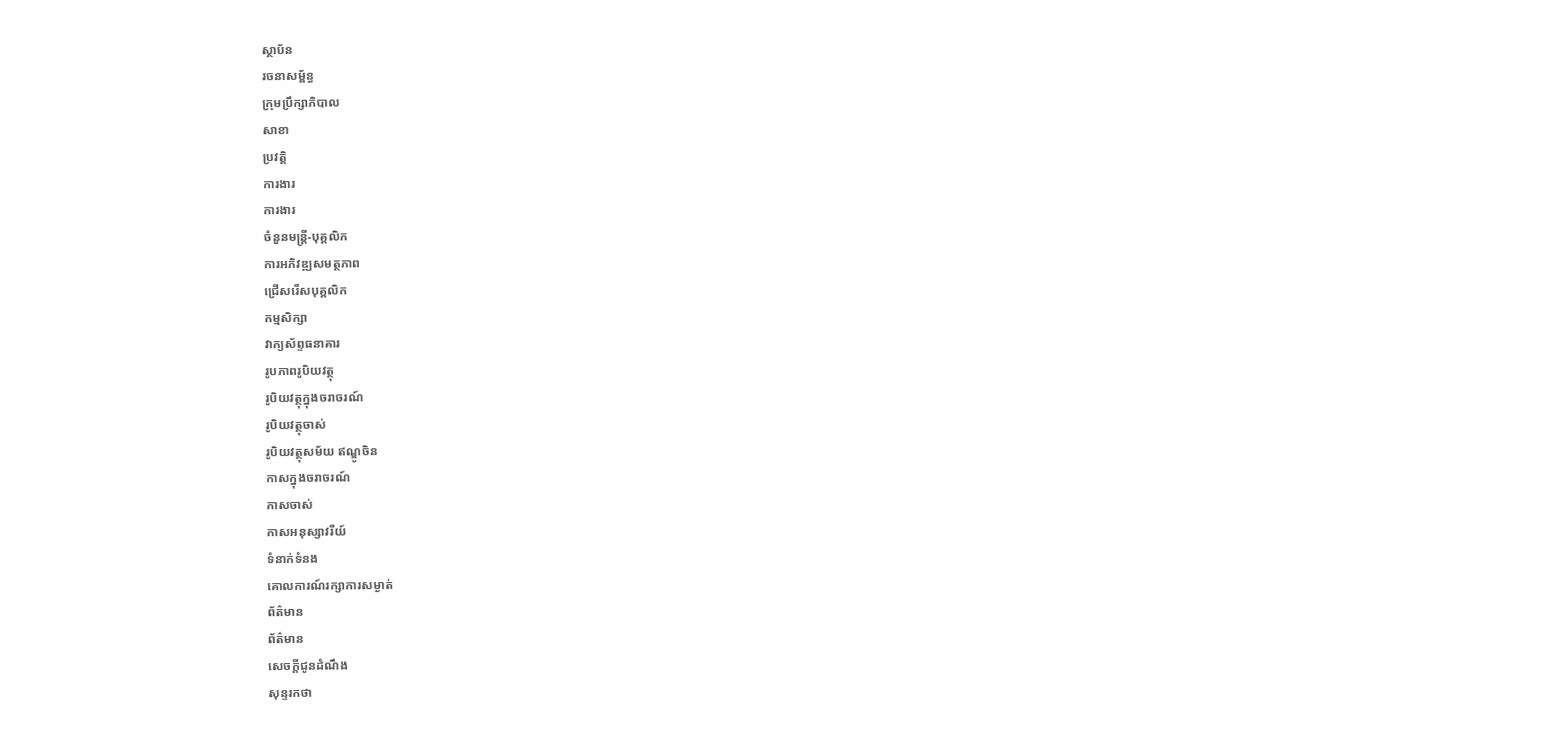ស្ថាប័ន
រចនាសម្ព័ន្ធ
ក្រុមប្រឹក្សាភិបាល
សាខា
ប្រវត្តិ
ការងារ
ការងារ
ចំនួនមន្ត្រី-បុគ្គលិក
ការអភិវឌ្ឍសមត្ថភាព
ជ្រើសរើសបុគ្គលិក
កម្មសិក្សា
វាក្យស័ព្ទធនាគារ
រូបភាពរូបិយវត្ថុ
រូបិយវត្ថុក្នុងចរាចរណ៍
រូបិយវត្ថុចាស់
រូបិយវត្ថុសម័យ ឥណ្ឌូចិន
កាសក្នុងចរាចរណ៍
កាសចាស់
កាសអនុស្សាវរីយ៍
ទំនាក់ទំនង
គោលការណ៍រក្សាការសម្ងាត់
ព័ត៌មាន
ព័ត៌មាន
សេចក្តីជូនដំណឹង
សុន្ទរកថា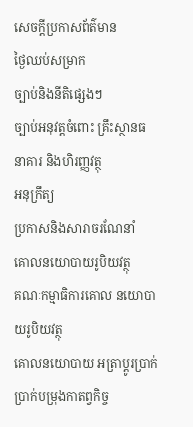សេចក្តីប្រកាសព័ត៌មាន
ថ្ងៃឈប់សម្រាក
ច្បាប់និងនីតិផ្សេងៗ
ច្បាប់អនុវត្តចំពោះ គ្រឹះស្ថានធនាគារ និងហិរញ្ញវត្ថុ
អនុក្រឹត្យ
ប្រកាសនិងសារាចរណែនាំ
គោលនយោបាយរូបិយវត្ថុ
គណៈកម្មាធិការគោល នយោបាយរូបិយវត្ថុ
គោលនយោបាយ អត្រាប្តូរប្រាក់
ប្រាក់បម្រុងកាតព្វកិច្ច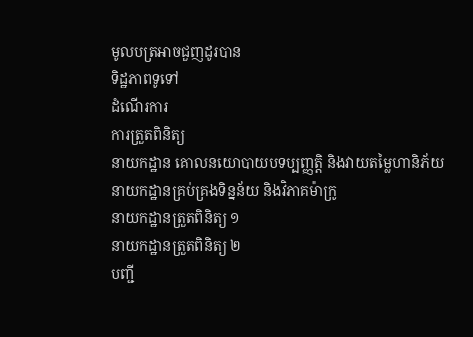មូលបត្រអាចជួញដូរបាន
ទិដ្ឋភាពទូទៅ
ដំណើរការ
ការត្រួតពិនិត្យ
នាយកដ្ឋាន គោលនយោបាយបទប្បញ្ញត្តិ និងវាយតម្លៃហានិភ័យ
នាយកដ្ឋានគ្រប់គ្រងទិន្នន័យ និងវិភាគម៉ាក្រូ
នាយកដ្ឋានត្រួតពិនិត្យ ១
នាយកដ្ឋានត្រួតពិនិត្យ ២
បញ្ជី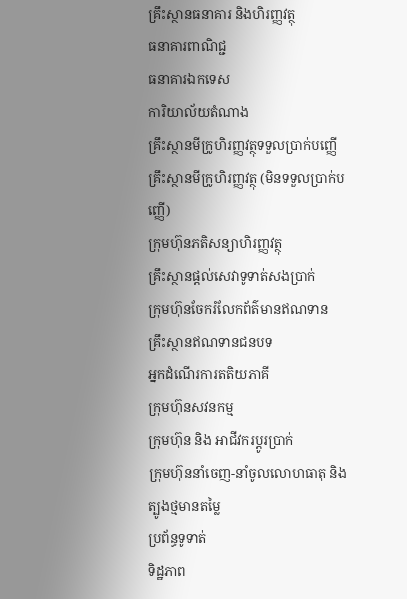គ្រឹះស្ថានធនាគារ និងហិរញ្ញវត្ថុ
ធនាគារពាណិជ្ជ
ធនាគារឯកទេស
ការិយាល័យតំណាង
គ្រឹះស្ថានមីក្រូហិរញ្ញវត្ថុទទួលប្រាក់បញ្ញើ
គ្រឹះស្ថានមីក្រូហិរញ្ញវត្ថុ (មិនទទួលប្រាក់បញ្ញើ)
ក្រុមហ៊ុនភតិសន្យាហិរញ្ញវត្ថុ
គ្រឹះស្ថានផ្ដល់សេវាទូទាត់សងប្រាក់
ក្រុមហ៊ុនចែករំលែកព័ត៌មានឥណទាន
គ្រឹះស្ថានឥណទានជនបទ
អ្នកដំណើរការតតិយភាគី
ក្រុមហ៊ុនសវនកម្ម
ក្រុមហ៊ុន និង អាជីវករប្តូរប្រាក់
ក្រុមហ៊ុននាំចេញ-នាំចូលលោហធាតុ និងត្បូងថ្មមានតម្លៃ
ប្រព័ន្ធទូទាត់
ទិដ្ឋភាព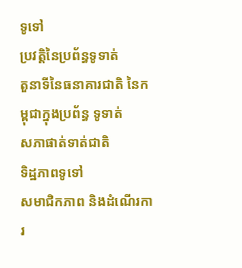ទូទៅ
ប្រវត្តិនៃប្រព័ន្ធទូទាត់
តួនាទីនៃធនាគារជាតិ នៃកម្ពុជាក្នុងប្រព័ន្ធ ទូទាត់
សភាផាត់ទាត់ជាតិ
ទិដ្ឋភាពទូទៅ
សមាជិកភាព និងដំណើរការ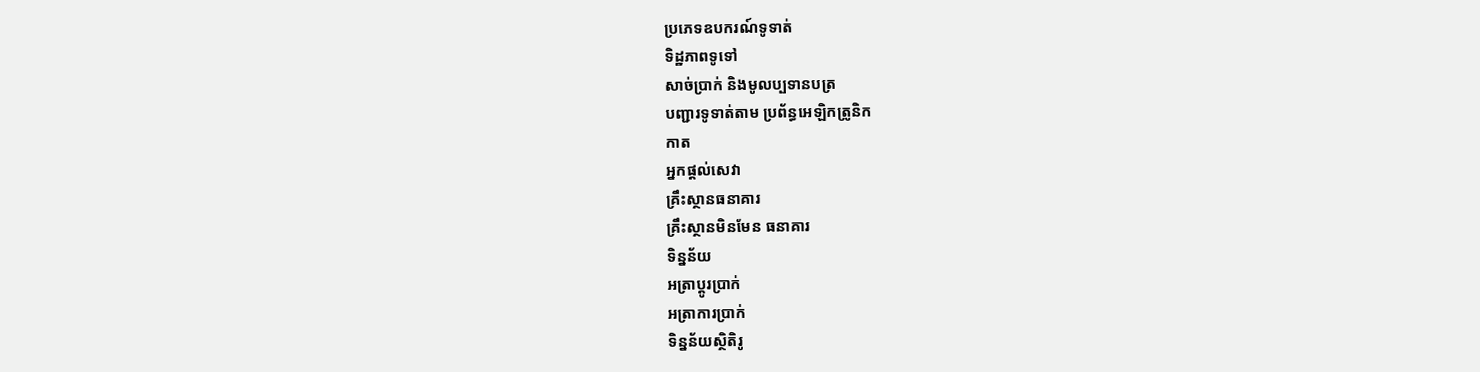ប្រភេទឧបករណ៍ទូទាត់
ទិដ្ឋភាពទូទៅ
សាច់ប្រាក់ និងមូលប្បទានបត្រ
បញ្ជារទូទាត់តាម ប្រព័ន្ធអេឡិកត្រូនិក
កាត
អ្នកផ្តល់សេវា
គ្រឹះស្ថានធនាគារ
គ្រឹះស្ថានមិនមែន ធនាគារ
ទិន្នន័យ
អត្រាប្តូរបា្រក់
អត្រាការប្រាក់
ទិន្នន័យស្ថិតិរូ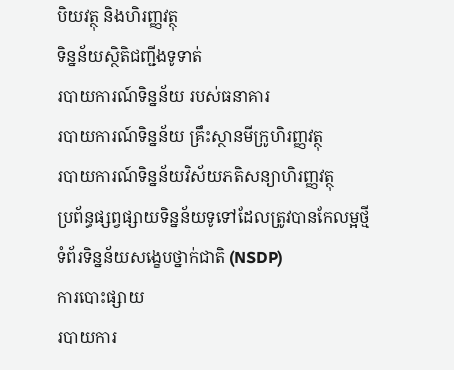បិយវត្ថុ និងហិរញ្ញវត្ថុ
ទិន្នន័យស្ថិតិជញ្ជីងទូទាត់
របាយការណ៍ទិន្នន័យ របស់ធនាគារ
របាយការណ៍ទិន្នន័យ គ្រឹះស្ថានមីក្រូហិរញ្ញវត្ថុ
របាយការណ៍ទិន្នន័យវិស័យភតិសន្យាហិរញ្ញវត្ថុ
ប្រព័ន្ធផ្សព្វផ្សាយទិន្នន័យទូទៅដែលត្រូវបានកែលម្អថ្មី
ទំព័រទិន្នន័យសង្ខេបថ្នាក់ជាតិ (NSDP)
ការបោះផ្សាយ
របាយការ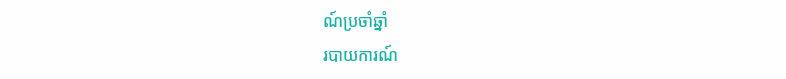ណ៍ប្រចាំឆ្នាំ
របាយការណ៍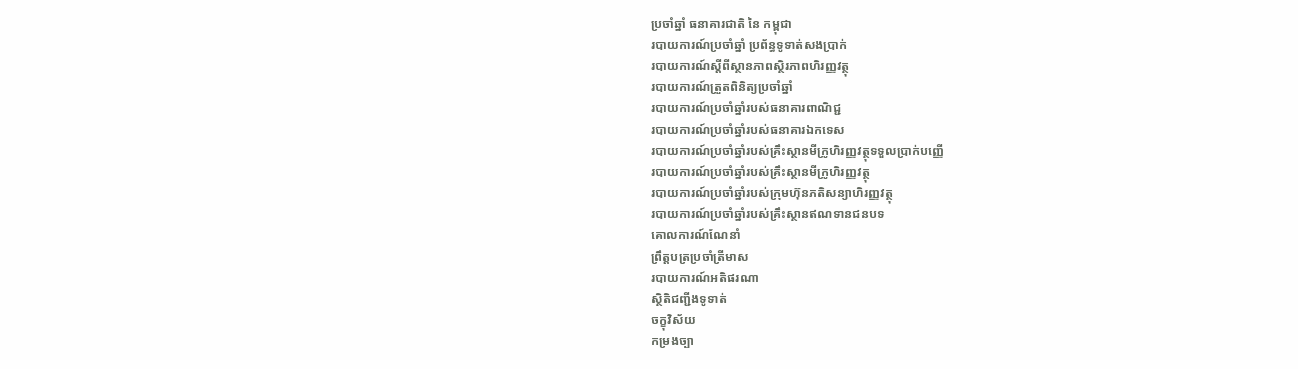ប្រចាំឆ្នាំ ធនាគារជាតិ នៃ កម្ពុជា
របាយការណ៍ប្រចាំឆ្នាំ ប្រព័ន្ធទូទាត់សងប្រាក់
របាយការណ៍ស្តីពីស្ថានភាពស្ថិរភាពហិរញ្ញវត្ថុ
របាយការណ៍ត្រួតពិនិត្យប្រចាំឆ្នាំ
របាយការណ៍ប្រចាំឆ្នាំរបស់ធនាគារពាណិជ្ជ
របាយការណ៍ប្រចាំឆ្នាំរបស់ធនាគារឯកទេស
របាយការណ៍ប្រចាំឆ្នាំរបស់គ្រឹះស្ថានមីក្រូហិរញ្ញវត្ថុទទួលប្រាក់បញ្ញើ
របាយការណ៍ប្រចាំឆ្នាំរបស់គ្រឹះស្ថានមីក្រូហិរញ្ញវត្ថុ
របាយការណ៍ប្រចាំឆ្នាំរបស់ក្រុមហ៊ុនភតិសន្យាហិរញ្ញវត្ថុ
របាយការណ៍ប្រចាំឆ្នាំរបស់គ្រឹះស្ថានឥណទានជនបទ
គោលការណ៍ណែនាំ
ព្រឹត្តបត្រប្រចាំត្រីមាស
របាយការណ៍អតិផរណា
ស្ថិតិជញ្ជីងទូទាត់
ចក្ខុវិស័យ
កម្រងច្បា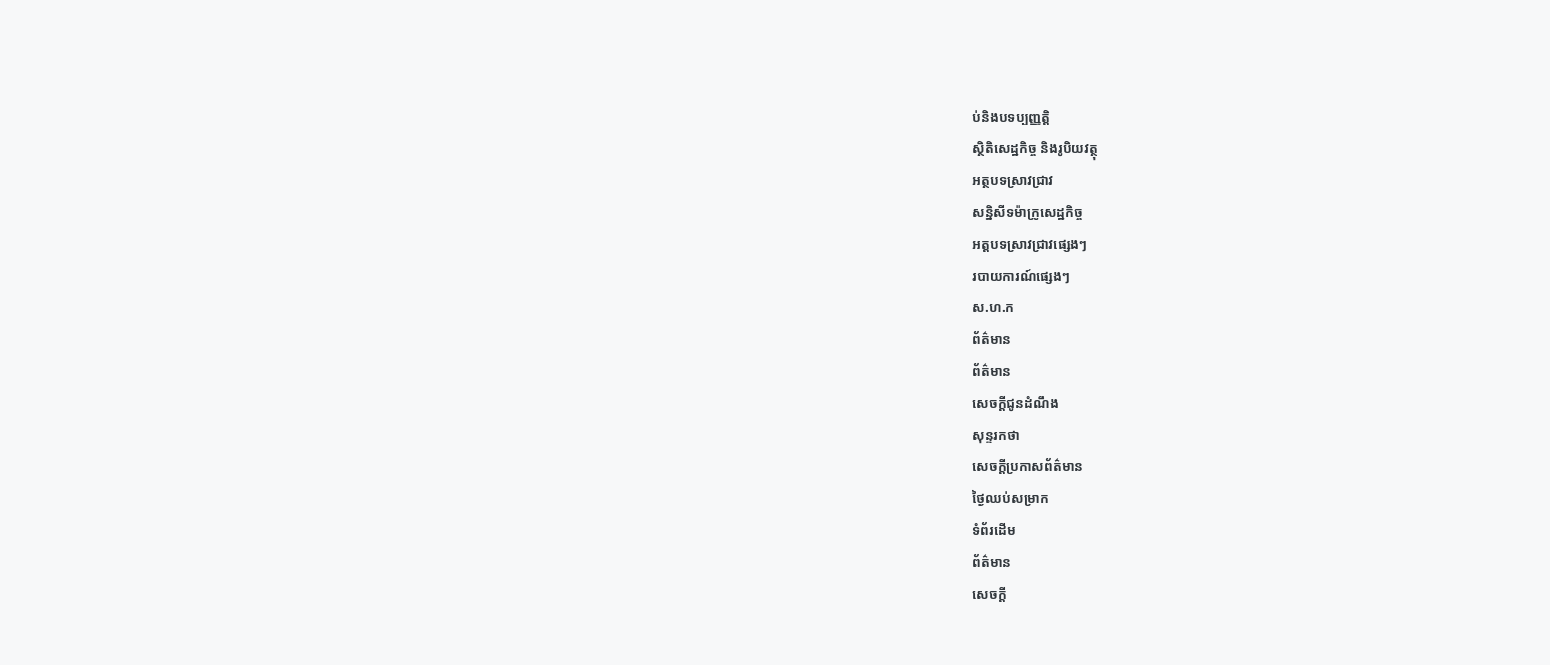ប់និងបទប្បញ្ញត្តិ
ស្ថិតិសេដ្ឋកិច្ច និងរូបិយវត្ថុ
អត្ថបទស្រាវជ្រាវ
សន្និសីទម៉ាក្រូសេដ្ឋកិច្ច
អត្តបទស្រាវជ្រាវផ្សេងៗ
របាយការណ៍ផ្សេងៗ
ស.ហ.ក
ព័ត៌មាន
ព័ត៌មាន
សេចក្តីជូនដំណឹង
សុន្ទរកថា
សេចក្តីប្រកាសព័ត៌មាន
ថ្ងៃឈប់សម្រាក
ទំព័រដើម
ព័ត៌មាន
សេចក្តី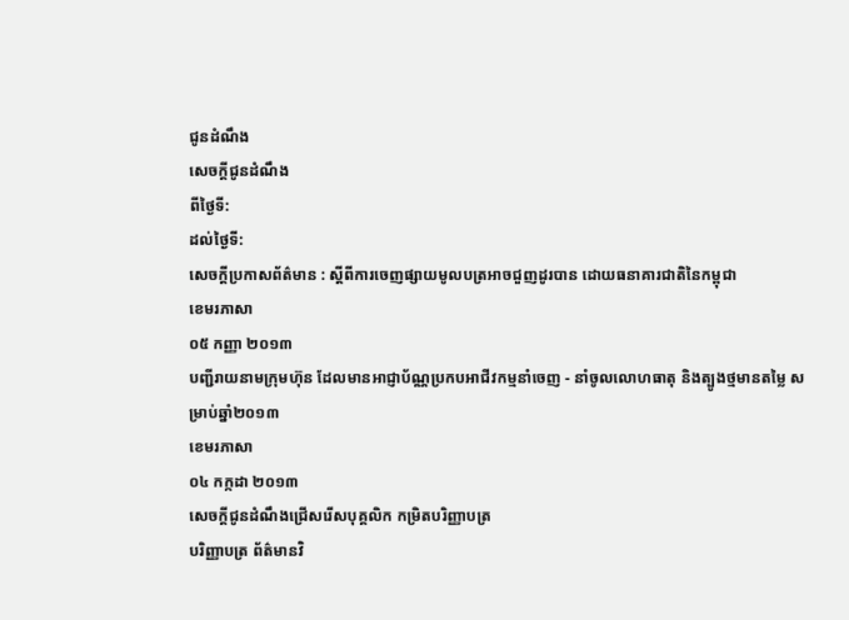ជូនដំណឹង
សេចក្តីជូនដំណឹង
ពីថ្ងៃទី:
ដល់ថ្ងៃទី:
សេចក្តីប្រកាសព័ត៌មាន : ស្តីពីការចេញផ្សាយមូលបត្រអាចជួញដូរបាន ដោយធនាគារជាតិនៃកម្ពុជា
ខេមរភាសា
០៥ កញ្ញា ២០១៣
បញ្ជីរាយនាមក្រុមហ៊ុន ដែលមានអាជ្ញាប័ណ្ណប្រកបអាជីវកម្មនាំចេញ - នាំចូលលោហធាតុ និងត្បូងថ្មមានតម្លៃ សម្រាប់ឆ្នាំ២០១៣
ខេមរភាសា
០៤ កក្កដា ២០១៣
សេចក្តីជូនដំណឹងជ្រើសរើសបុគ្គលិក កម្រិតបរិញ្ញាបត្រ
បរិញ្ញាបត្រ ព័ត៌មានវិ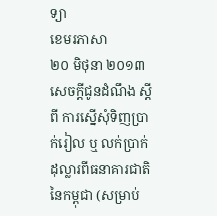ទ្យា
ខេមរភាសា
២០ មិថុនា ២០១៣
សេចក្តីជូនដំណឹង ស្តីពី ការស្នើសុំទិញប្រាក់រៀល ឬ លក់ប្រាក់ដុល្លារពីធនាគារជាតិនៃកម្ពុជា (សម្រាប់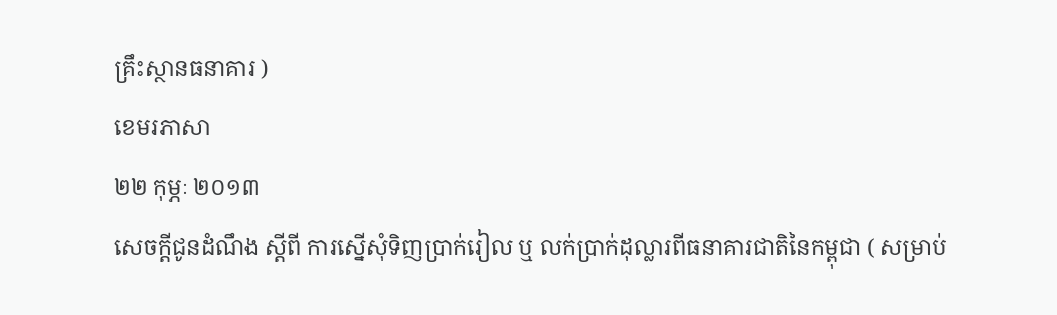គ្រឹះស្ថានធនាគារ )
ខេមរភាសា
២២ កុម្ភៈ ២០១៣
សេចក្តីជូនដំណឹង ស្តីពី ការស្នើសុំទិញប្រាក់រៀល ឬ លក់ប្រាក់ដុល្លារពីធនាគារជាតិនៃកម្ពុជា ( សម្រាប់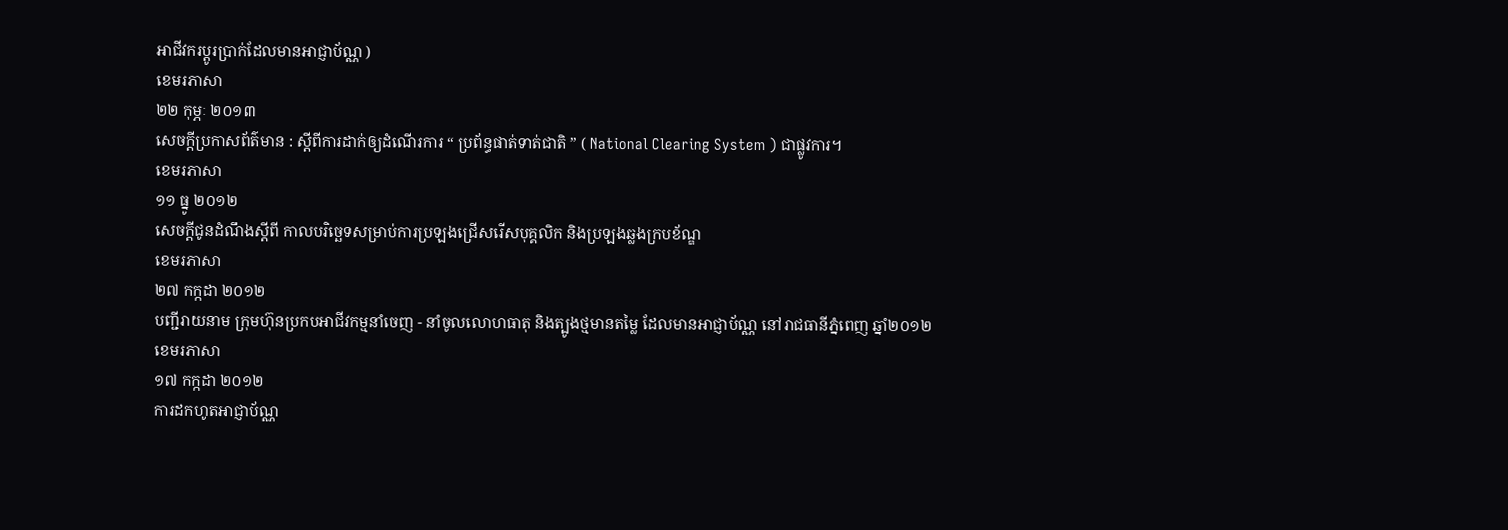អាជីវករប្តូរប្រាក់ដែលមានអាជ្ញាប័ណ្ណ )
ខេមរភាសា
២២ កុម្ភៈ ២០១៣
សេចក្តីប្រកាសព័ត៌មាន : ស្តីពីការដាក់ឲ្យដំណើរការ “ ប្រព័ន្ធផាត់ទាត់ជាតិ ” ( National Clearing System ) ជាផ្លូវការ។
ខេមរភាសា
១១ ធ្នូ ២០១២
សេចក្តីជូនដំណឹងស្តីពី កាលបរិច្ឆេទសម្រាប់ការប្រឡងជ្រើសរើសបុគ្គលិក និងប្រឡងឆ្លងក្របខ័ណ្ឌ
ខេមរភាសា
២៧ កក្កដា ២០១២
បញ្ជីរាយនាម ក្រុមហ៊ុនប្រកបអាជីវកម្មនាំចេញ - នាំចូលលោហធាតុ និងត្បូងថ្មមានតម្លៃ ដែលមានអាជ្ញាប័ណ្ណ នៅរាជធានីភ្នំពេញ ឆ្នាំ២០១២
ខេមរភាសា
១៧ កក្កដា ២០១២
ការដកហូតអាជ្ញាប័ណ្ណ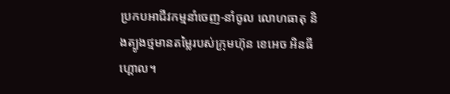ប្រកបអាជីវកម្មនាំចេញ-នាំចូល លោហធាតុ និងត្បូងថ្មមានតម្លៃរបស់ក្រុមហ៊ុន ខេអេច អិនធី ហ្គោល។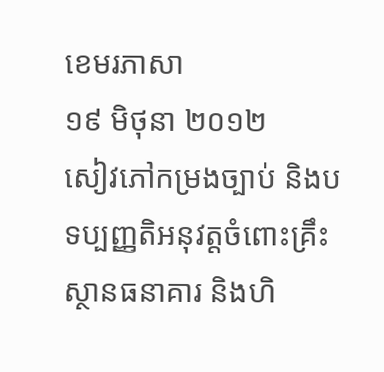ខេមរភាសា
១៩ មិថុនា ២០១២
សៀវភៅកម្រងច្បាប់ និងបទប្បញ្ញតិអនុវត្តចំពោះគ្រឹះស្ថានធនាគារ និងហិ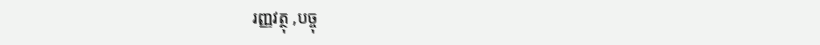រញ្ញវត្ថុ ,បច្ចុ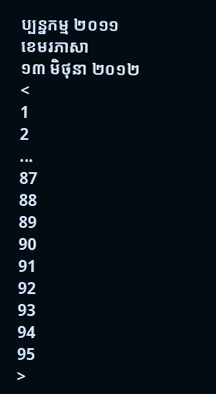ប្បន្នកម្ម ២០១១
ខេមរភាសា
១៣ មិថុនា ២០១២
<
1
2
...
87
88
89
90
91
92
93
94
95
>